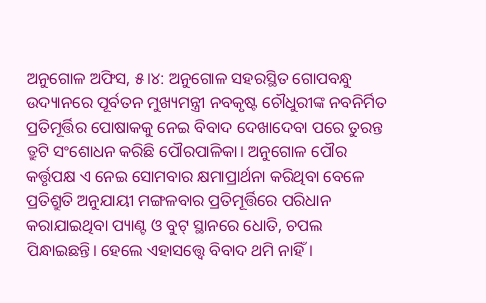ଅନୁଗୋଳ ଅଫିସ, ୫।୪: ଅନୁଗୋଳ ସହରସ୍ଥିତ ଗୋପବନ୍ଧୁ ଉଦ୍ୟାନରେ ପୂର୍ବତନ ମୁଖ୍ୟମନ୍ତ୍ରୀ ନବକୃଷ୍ଟ ଚୌଧୁରୀଙ୍କ ନବନିର୍ମିତ ପ୍ରତିମୂର୍ତ୍ତିର ପୋଷାକକୁ ନେଇ ବିବାଦ ଦେଖାଦେବା ପରେ ତୁରନ୍ତ ତ୍ରୁଟି ସଂଶୋଧନ କରିଛି ପୌରପାଳିକା। ଅନୁଗୋଳ ପୌର କର୍ତ୍ତୃପକ୍ଷ ଏ ନେଇ ସୋମବାର କ୍ଷମାପ୍ରାର୍ଥନା କରିଥିବା ବେଳେ ପ୍ରତିଶ୍ରୁତି ଅନୁଯାୟୀ ମଙ୍ଗଳବାର ପ୍ରତିମୂର୍ତ୍ତିରେ ପରିଧାନ କରାଯାଇଥିବା ପ୍ୟାଣ୍ଟ ଓ ବୁଟ୍ ସ୍ଥାନରେ ଧୋତି, ଚପଲ ପିନ୍ଧାଇଛନ୍ତି। ହେଲେ ଏହାସତ୍ତ୍ୱେ ବିବାଦ ଥମି ନାହିଁ।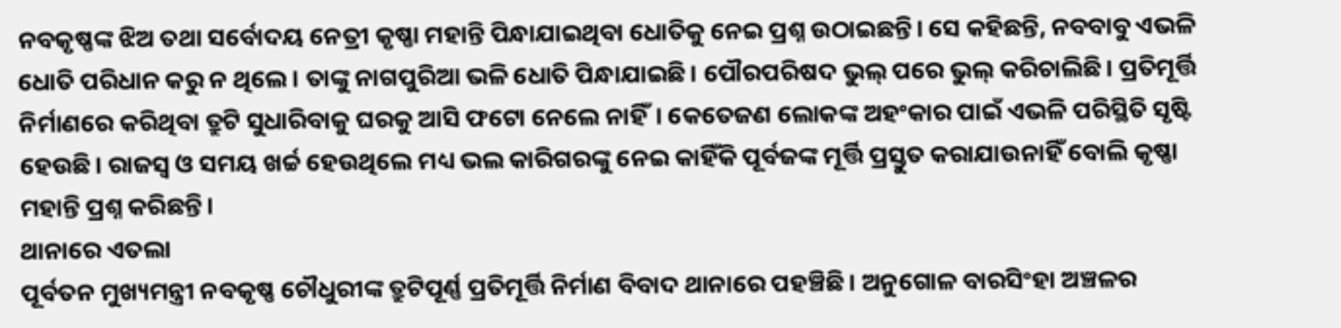ନବକୃଷ୍ଣଙ୍କ ଝିଅ ତଥା ସର୍ବୋଦୟ ନେତ୍ରୀ କୃଷ୍ଣା ମହାନ୍ତି ପିନ୍ଧାଯାଇଥିବା ଧୋତିକୁ ନେଇ ପ୍ରଶ୍ନ ଉଠାଇଛନ୍ତି। ସେ କହିଛନ୍ତି, ନବବାବୁ ଏଭଳି ଧୋତି ପରିଧାନ କରୁ ନ ଥିଲେ। ତାଙ୍କୁ ନାଗପୁରିଆ ଭଳି ଧୋତି ପିନ୍ଧାଯାଇଛି। ପୌରପରିଷଦ ଭୁଲ୍ ପରେ ଭୁଲ୍ କରିଚାଲିଛି। ପ୍ରତିମୂର୍ତ୍ତି ନିର୍ମାଣରେ କରିଥିବା ତ୍ରୁଟି ସୁଧାରିବାକୁ ଘରକୁ ଆସି ଫଟୋ ନେଲେ ନାହିଁ। କେତେଜଣ ଲୋକଙ୍କ ଅହଂକାର ପାଇଁ ଏଭଳି ପରିସ୍ଥିତି ସୃଷ୍ଟି ହେଉଛି। ରାଜସ୍ବ ଓ ସମୟ ଖର୍ଚ୍ଚ ହେଉଥିଲେ ମଧ୍ୟ ଭଲ କାରିଗରଙ୍କୁ ନେଇ କାହିଁକି ପୂର୍ବଜଙ୍କ ମୂର୍ତ୍ତି ପ୍ରସ୍ତୁତ କରାଯାଉନାହିଁ ବୋଲି କୃଷ୍ଣା ମହାନ୍ତି ପ୍ରଶ୍ନ କରିଛନ୍ତି।
ଥାନାରେ ଏତଲା
ପୂର୍ବତନ ମୁଖ୍ୟମନ୍ତ୍ରୀ ନବକୃଷ୍ଣ ଚୌଧୁରୀଙ୍କ ତ୍ରୁଟିପୂର୍ଣ୍ଣ ପ୍ରତିମୂର୍ତ୍ତି ନିର୍ମାଣ ବିବାଦ ଥାନାରେ ପହଞ୍ଚିଛି। ଅନୁଗୋଳ ବାରସିଂହା ଅଞ୍ଚଳର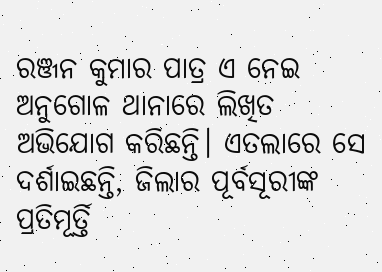ରଞ୍ଜନ କୁମାର ପାତ୍ର ଏ ନେଇ ଅନୁଗୋଳ ଥାନାରେ ଲିଖିତ ଅଭିଯୋଗ କରିଛନ୍ତି। ଏତଲାରେ ସେ ଦର୍ଶାଇଛନ୍ତି, ଜିଲାର ପୂର୍ବସୂରୀଙ୍କ ପ୍ରତିମୂର୍ତ୍ତି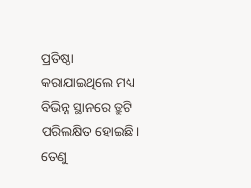ପ୍ରତିଷ୍ଠା କରାଯାଇଥିଲେ ମଧ୍ୟ ବିଭିନ୍ନ ସ୍ଥାନରେ ତ୍ରୁଟି ପରିଲକ୍ଷିତ ହୋଇଛି। ତେଣୁ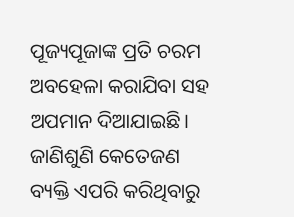ପୂଜ୍ୟପୂଜାଙ୍କ ପ୍ରତି ଚରମ ଅବହେଳା କରାଯିବା ସହ ଅପମାନ ଦିଆଯାଇଛି। ଜାଣିଶୁଣି କେତେଜଣ ବ୍ୟକ୍ତି ଏପରି କରିଥିବାରୁ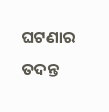ଘଟଣାର ତଦନ୍ତ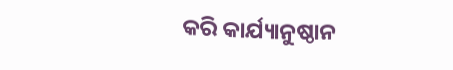କରି କାର୍ଯ୍ୟାନୁଷ୍ଠାନ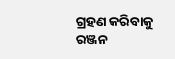ଗ୍ରହଣ କରିବାକୁ ରଞ୍ଜନ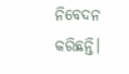ନିବେଦନ କରିଛନ୍ତି।